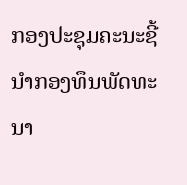ກອງປະຊຸມຄະນະຊີ້ນໍາກອງທຶນພັດທະນາ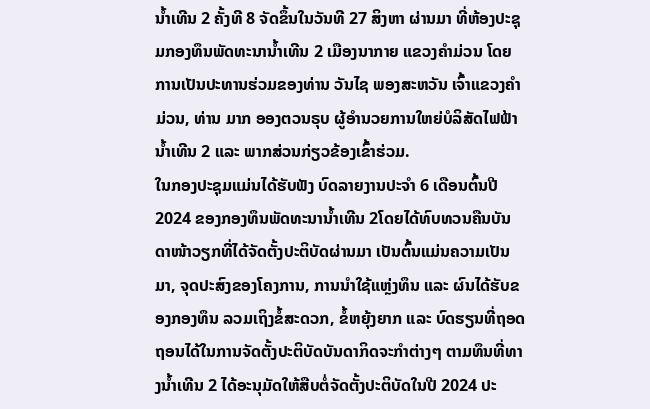ນໍ້າເທີນ 2 ຄັ້ງທີ 8 ຈັດຂຶ້ນໃນວັນທີ 27 ສິງຫາ ຜ່ານມາ ທີ່ຫ້ອງປະຊຸມກອງທຶນພັດທະນານໍ້າເທີນ 2 ເມືອງນາກາຍ ແຂວງຄໍາມ່ວນ ໂດຍການເປັນປະທານຮ່ວມຂອງທ່ານ ວັນໄຊ ພອງສະຫວັນ ເຈົ້າແຂວງຄໍາມ່ວນ, ທ່ານ ມາກ ອອງຕວນຣຸບ ຜູ້ອໍານວຍການໃຫຍ່ບໍລິສັດໄຟຟ້ານໍ້າເທີນ 2 ແລະ ພາກສ່ວນກ່ຽວຂ້ອງເຂົ້າຮ່ວມ.
ໃນກອງປະຊຸມແມ່ນໄດ້ຮັບຟັງ ບົດລາຍງານປະຈໍາ 6 ເດືອນຕົ້ນປີ 2024 ຂອງກອງທຶນພັດທະນານໍ້າເທີນ 2ໂດຍໄດ້ທົບທວນຄືນບັນດາໜ້າວຽກທີ່ໄດ້ຈັດຕັ້ງປະຕິບັດຜ່ານມາ ເປັນຕົ້ນແມ່ນຄວາມເປັນມາ, ຈຸດປະສົງຂອງໂຄງການ, ການນໍາໃຊ້ແຫຼ່ງທຶນ ແລະ ຜົນໄດ້ຮັບຂອງກອງທຶນ ລວມເຖິງຂໍ້ສະດວກ, ຂໍ້ຫຍຸ້ງຍາກ ແລະ ບົດຮຽນທີ່ຖອດຖອນໄດ້ໃນການຈັດຕັ້ງປະຕິບັດບັນດາກິດຈະກຳຕ່າງໆ ຕາມທຶນທີ່ທາງນໍ້າເທີນ 2 ໄດ້ອະນຸມັດໃຫ້ສືບຕໍ່ຈັດຕັ້ງປະຕິບັດໃນປີ 2024 ປະ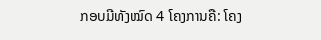ກອບມີທັງໝົດ 4 ໂຄງການຄື: ໂຄງ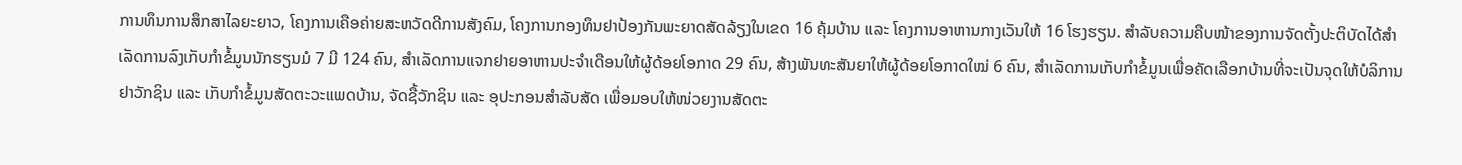ການທຶນການສຶກສາໄລຍະຍາວ, ໂຄງການເຄືອຄ່າຍສະຫວັດດີການສັງຄົມ, ໂຄງການກອງທຶນຢາປ້ອງກັນພະຍາດສັດລ້ຽງໃນເຂດ 16 ຄຸ້ມບ້ານ ແລະ ໂຄງການອາຫານກາງເວັນໃຫ້ 16 ໂຮງຮຽນ. ສໍາລັບຄວາມຄືບໜ້າຂອງການຈັດຕັ້ງປະຕິບັດໄດ້ສໍາເລັດການລົງເກັບກຳຂໍ້ມູນນັກຮຽນມໍ 7 ມີ 124 ຄົນ, ສໍາເລັດການແຈກຢາຍອາຫານປະຈໍາເດືອນໃຫ້ຜູ້ດ້ອຍໂອກາດ 29 ຄົນ, ສ້າງພັນທະສັນຍາໃຫ້ຜູ້ດ້ອຍໂອກາດໃໝ່ 6 ຄົນ, ສໍາເລັດການເກັບກໍາຂໍ້ມູນເພື່ອຄັດເລືອກບ້ານທີ່ຈະເປັນຈຸດໃຫ້ບໍລິການຢາວັກຊິນ ແລະ ເກັບກຳຂໍ້ມູນສັດຕະວະແພດບ້ານ, ຈັດຊື້ວັກຊິນ ແລະ ອຸປະກອນສໍາລັບສັດ ເພື່ອມອບໃຫ້ໜ່ວຍງານສັດຕະ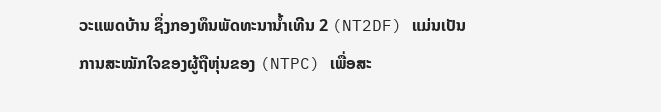ວະແພດບ້ານ ຊຶ່ງກອງທຶນພັດທະນານໍ້າເທີນ 2 (NT2DF) ແມ່ນເປັນການສະໝັກໃຈຂອງຜູ້ຖືຫຸ່ນຂອງ (NTPC) ເພື່ອສະ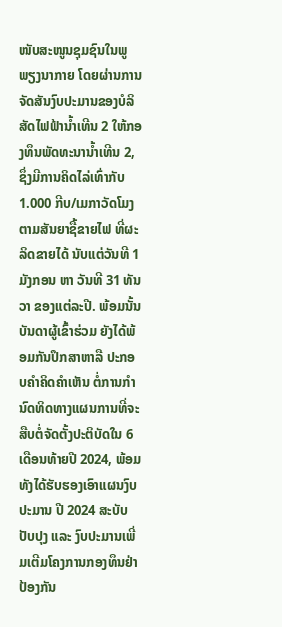ໜັບສະໜູນຊຸມຊົນໃນພູພຽງນາກາຍ ໂດຍຜ່ານການຈັດສັນງົບປະມານຂອງບໍລິສັດໄຟຟ້ານໍ້າເທີນ 2 ໃຫ້ກອງທຶນພັດທະນານໍ້າເທີນ 2, ຊຶ່ງມີການຄິດໄລ່ເທົ່າກັບ 1.000 ກີບ/ເມກາວັດໂມງ ຕາມສັນຍາຊື້ຂາຍໄຟ ທີ່ຜະລິດຂາຍໄດ້ ນັບແຕ່ວັນທີ 1 ມັງກອນ ຫາ ວັນທີ 31 ທັນວາ ຂອງແຕ່ລະປີ. ພ້ອມນັ້ນ ບັນດາຜູ້ເຂົ້າຮ່ວມ ຍັງໄດ້ພ້ອມກັນປຶກສາຫາລື ປະກອບຄໍາຄິດຄໍາເຫັນ ຕໍ່ການກໍານົດທິດທາງແຜນການທີ່ຈະສືບຕໍ່ຈັດຕັ້ງປະຕິບັດໃນ 6 ເດືອນທ້າຍປີ 2024, ພ້ອມທັງໄດ້ຮັບຮອງເອົາແຜນງົບປະມານ ປີ 2024 ສະບັບປັບປຸງ ແລະ ງົບປະມານເພີ່ມເຕີມໂຄງການກອງທຶນຢ່າປ້ອງກັນ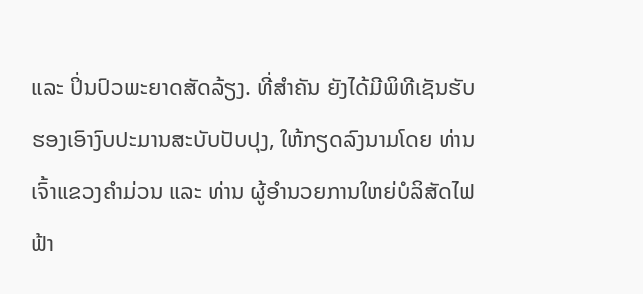ແລະ ປິ່ນປົວພະຍາດສັດລ້ຽງ. ທີ່ສໍາຄັນ ຍັງໄດ້ມີພິທີເຊັນຮັບຮອງເອົາງົບປະມານສະບັບປັບປຸງ, ໃຫ້ກຽດລົງນາມໂດຍ ທ່ານ ເຈົ້າແຂວງຄໍາມ່ວນ ແລະ ທ່ານ ຜູ້ອໍານວຍການໃຫຍ່ບໍລິສັດໄຟຟ້າ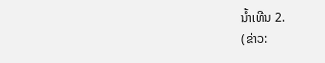ນໍ້າເທີນ 2.
(ຂ່າວ: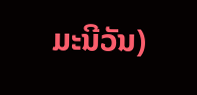ມະນີວັນ)